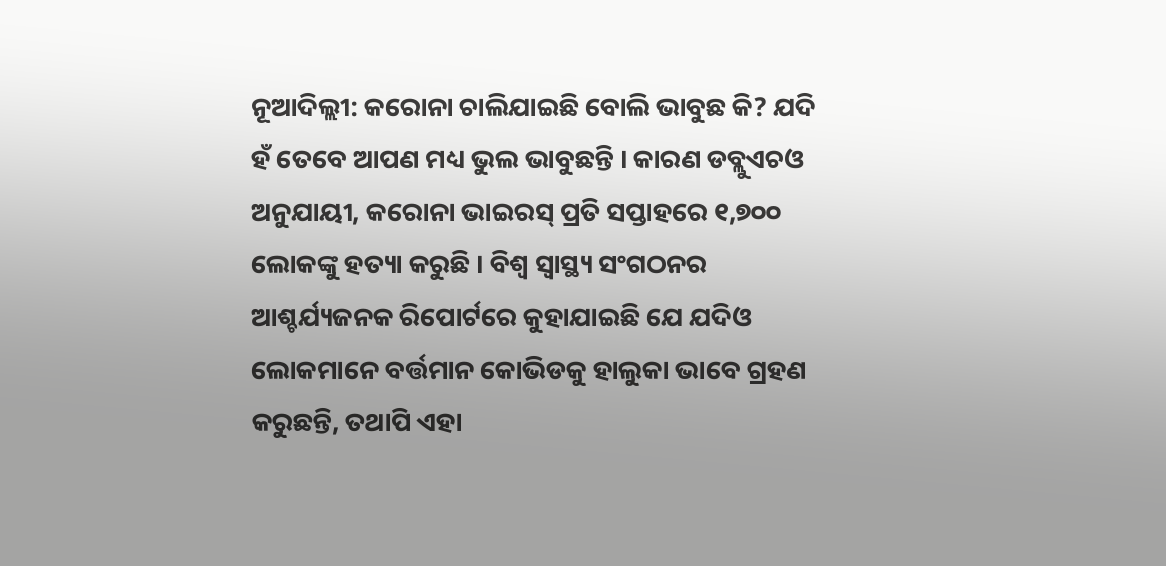ନୂଆଦିଲ୍ଲୀ: କରୋନା ଚାଲିଯାଇଛି ବୋଲି ଭାବୁଛ କି? ଯଦି ହଁ ତେବେ ଆପଣ ମଧ୍ୟ ଭୁଲ ଭାବୁଛନ୍ତି । କାରଣ ଡବ୍ଲୁଏଚଓ ଅନୁଯାୟୀ, କରୋନା ଭାଇରସ୍ ପ୍ରତି ସପ୍ତାହରେ ୧,୭୦୦ ଲୋକଙ୍କୁ ହତ୍ୟା କରୁଛି । ବିଶ୍ୱ ସ୍ୱାସ୍ଥ୍ୟ ସଂଗଠନର ଆଶ୍ଚର୍ଯ୍ୟଜନକ ରିପୋର୍ଟରେ କୁହାଯାଇଛି ଯେ ଯଦିଓ ଲୋକମାନେ ବର୍ତ୍ତମାନ କୋଭିଡକୁ ହାଲୁକା ଭାବେ ଗ୍ରହଣ କରୁଛନ୍ତି, ତଥାପି ଏହା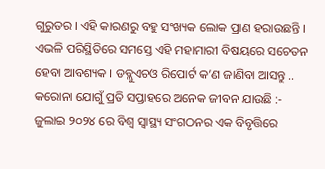ଗୁରୁତର । ଏହି କାରଣରୁ ବହୁ ସଂଖ୍ୟକ ଲୋକ ପ୍ରାଣ ହରାଉଛନ୍ତି । ଏଭଳି ପରିସ୍ଥିତିରେ ସମସ୍ତେ ଏହି ମହାମାରୀ ବିଷୟରେ ସଚେତନ ହେବା ଆବଶ୍ୟକ । ଡବ୍ଲୁଏଚଓ ରିପୋର୍ଟ କ’ଣ ଜାଣିବା ଆସନ୍ତୁ ..
କରୋନା ଯୋଗୁଁ ପ୍ରତି ସପ୍ତାହରେ ଅନେକ ଜୀବନ ଯାଉଛି :-
ଜୁଲାଇ ୨୦୨୪ ରେ ବିଶ୍ୱ ସ୍ୱାସ୍ଥ୍ୟ ସଂଗଠନର ଏକ ବିବୃତ୍ତିରେ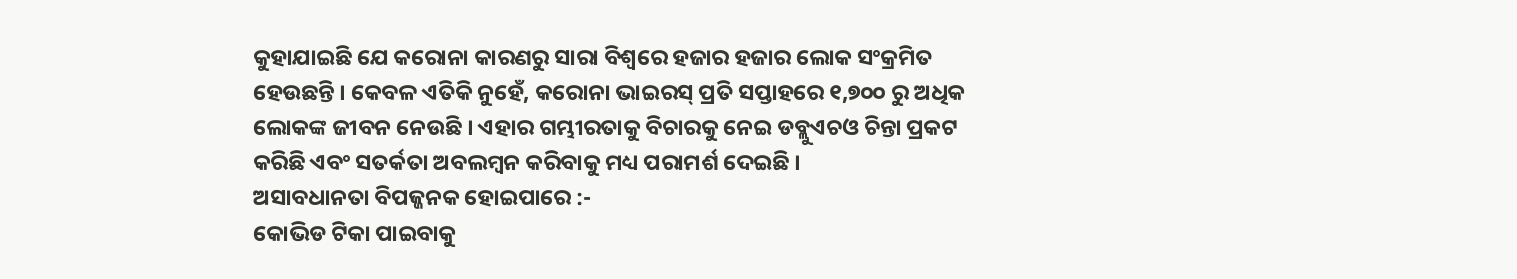କୁହାଯାଇଛି ଯେ କରୋନା କାରଣରୁ ସାରା ବିଶ୍ୱରେ ହଜାର ହଜାର ଲୋକ ସଂକ୍ରମିତ ହେଉଛନ୍ତି । କେବଳ ଏତିକି ନୁହେଁ, କରୋନା ଭାଇରସ୍ ପ୍ରତି ସପ୍ତାହରେ ୧,୭୦୦ ରୁ ଅଧିକ ଲୋକଙ୍କ ଜୀବନ ନେଉଛି । ଏହାର ଗମ୍ଭୀରତାକୁ ବିଚାରକୁ ନେଇ ଡବ୍ଲୁଏଚଓ ଚିନ୍ତା ପ୍ରକଟ କରିଛି ଏବଂ ସତର୍କତା ଅବଲମ୍ବନ କରିବାକୁ ମଧ୍ୟ ପରାମର୍ଶ ଦେଇଛି ।
ଅସାବଧାନତା ବିପଜ୍ଜନକ ହୋଇପାରେ :-
କୋଭିଡ ଟିକା ପାଇବାକୁ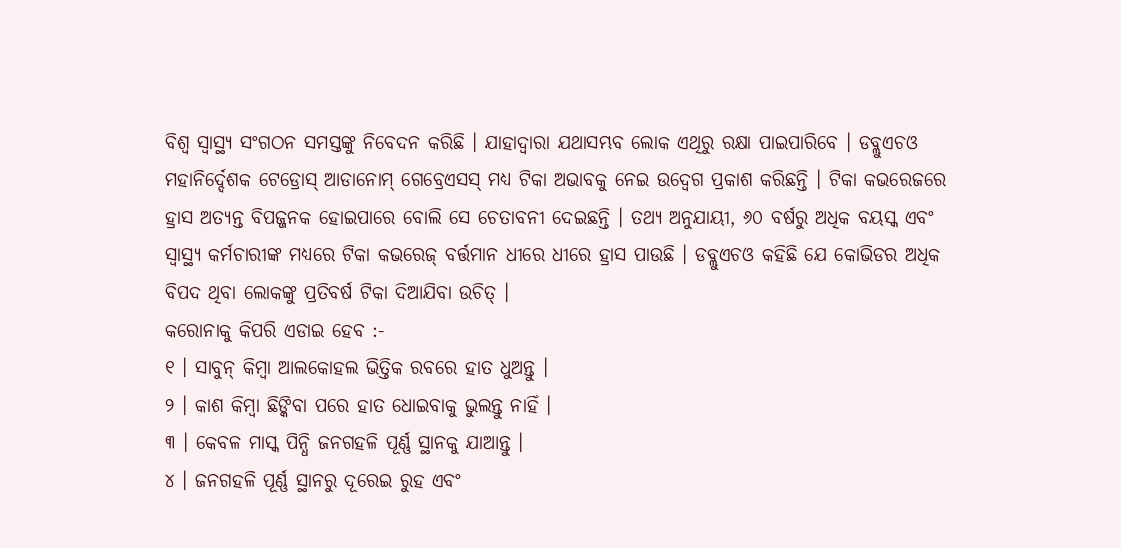ବିଶ୍ୱ ସ୍ୱାସ୍ଥ୍ୟ ସଂଗଠନ ସମସ୍ତଙ୍କୁ ନିବେଦନ କରିଛି । ଯାହାଦ୍ୱାରା ଯଥାସମ୍ଭବ ଲୋକ ଏଥିରୁ ରକ୍ଷା ପାଇପାରିବେ । ଡବ୍ଲୁଏଚଓ ମହାନିର୍ଦ୍ଦେଶକ ଟେଡ୍ରୋସ୍ ଆଡାନୋମ୍ ଗେବ୍ରେଏସସ୍ ମଧ୍ୟ ଟିକା ଅଭାବକୁ ନେଇ ଉଦ୍ୱେଗ ପ୍ରକାଶ କରିଛନ୍ତି । ଟିକା କଭରେଜରେ ହ୍ରାସ ଅତ୍ୟନ୍ତ ବିପଜ୍ଜନକ ହୋଇପାରେ ବୋଲି ସେ ଚେତାବନୀ ଦେଇଛନ୍ତି । ତଥ୍ୟ ଅନୁଯାୟୀ, ୬୦ ବର୍ଷରୁ ଅଧିକ ବୟସ୍କ ଏବଂ ସ୍ୱାସ୍ଥ୍ୟ କର୍ମଚାରୀଙ୍କ ମଧ୍ୟରେ ଟିକା କଭରେଜ୍ ବର୍ତ୍ତମାନ ଧୀରେ ଧୀରେ ହ୍ରାସ ପାଉଛି । ଡବ୍ଲୁଏଚଓ କହିଛି ଯେ କୋଭିଡର ଅଧିକ ବିପଦ ଥିବା ଲୋକଙ୍କୁ ପ୍ରତିବର୍ଷ ଟିକା ଦିଆଯିବା ଉଚିତ୍ ।
କରୋନାକୁ କିପରି ଏଡାଇ ହେବ :-
୧ । ସାବୁନ୍ କିମ୍ବା ଆଲକୋହଲ ଭିତ୍ତିକ ରବରେ ହାତ ଧୁଅନ୍ତୁ ।
୨ । କାଶ କିମ୍ବା ଛିଙ୍କିବା ପରେ ହାତ ଧୋଇବାକୁ ଭୁଲନ୍ତୁ ନାହିଁ ।
୩ । କେବଳ ମାସ୍କ ପିନ୍ଧି ଜନଗହଳି ପୂର୍ଣ୍ଣ ସ୍ଥାନକୁ ଯାଆନ୍ତୁ ।
୪ । ଜନଗହଳି ପୂର୍ଣ୍ଣ ସ୍ଥାନରୁ ଦୂରେଇ ରୁହ ଏବଂ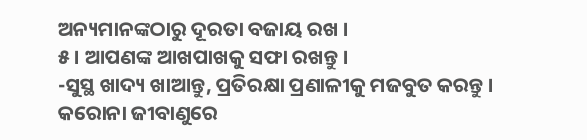ଅନ୍ୟମାନଙ୍କଠାରୁ ଦୂରତା ବଜାୟ ରଖ ।
୫ । ଆପଣଙ୍କ ଆଖପାଖକୁ ସଫା ରଖନ୍ତୁ ।
-ସୁସ୍ଥ ଖାଦ୍ୟ ଖାଆନ୍ତୁ, ପ୍ରତିରକ୍ଷା ପ୍ରଣାଳୀକୁ ମଜବୁତ କରନ୍ତୁ ।
କରୋନା ଜୀବାଣୁରେ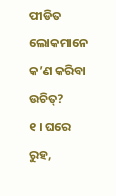ପୀଡିତ ଲୋକମାନେ କ’ଣ କରିବା ଉଚିତ୍?
୧ । ଘରେ ରୁହ,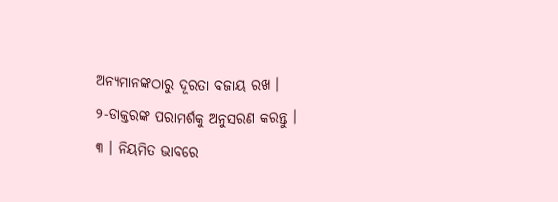ଅନ୍ୟମାନଙ୍କଠାରୁ ଦୂରତା ବଜାୟ ରଖ ।
୨-ଡାକ୍ତରଙ୍କ ପରାମର୍ଶକୁ ଅନୁସରଣ କରନ୍ତୁ ।
୩ । ନିୟମିତ ଭାବରେ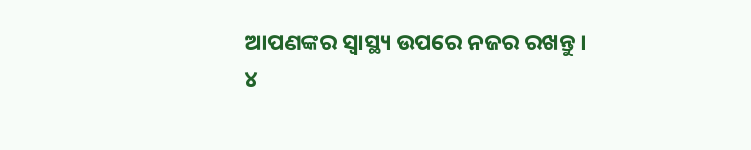ଆପଣଙ୍କର ସ୍ୱାସ୍ଥ୍ୟ ଉପରେ ନଜର ରଖନ୍ତୁ ।
୪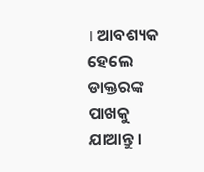। ଆବଶ୍ୟକ ହେଲେ ଡାକ୍ତରଙ୍କ ପାଖକୁ ଯାଆନ୍ତୁ ।